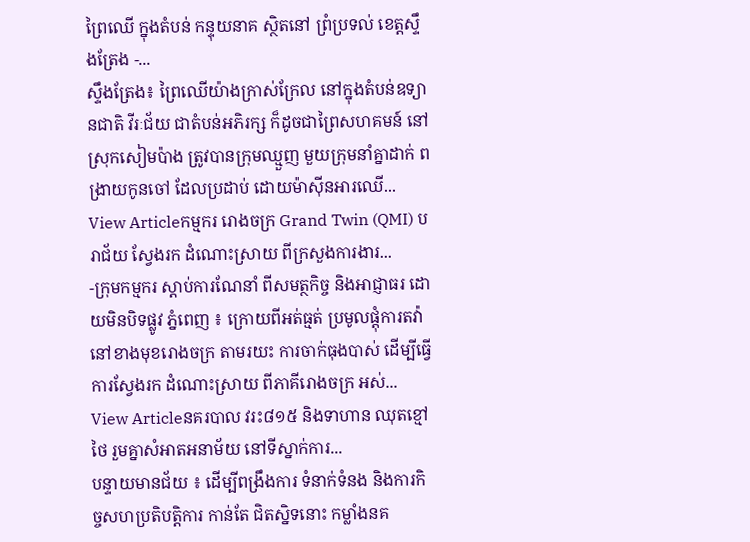ព្រៃឈើ ក្នុងតំបន់ កន្ទុយនាគ ស្ថិតនៅ ព្រំប្រទល់ ខេត្តស្ទឹងត្រែង -...
ស្ទឹងត្រែង៖ ព្រៃឈើយ៉ាងក្រាស់ក្រែល នៅក្នុងតំបន់ឧទ្យានជាតិ វីរៈជ័យ ជាតំបន់អភិរក្ស ក៏ដូចជាព្រៃសហគមន៍ នៅស្រុកសៀមប៉ាង ត្រូវបានក្រុមឈ្មួញ មួយក្រុមនាំគ្នាដាក់ ពង្រាយកូនចៅ ដែលប្រដាប់ ដោយម៉ាស៊ីនអារឈើ...
View Articleកម្មករ រោងចក្រ Grand Twin (QMI) បរាជ័យ ស្វែងរក ដំណោះស្រាយ ពីក្រសួងការងារ...
-ក្រុមកម្មករ ស្តាប់ការណែនាំ ពីសមត្ថកិច្ច និងអាជ្ញាធរ ដោយមិនបិទផ្លូវ ភ្នំពេញ ៖ ក្រោយពីអត់ធ្មត់ ប្រមូលផ្តុំការតវ៉ា នៅខាងមុខរោងចក្រ តាមរយះ ការចាក់ធុងបាស់ ដើម្បីធ្វើការស្វែងរក ដំណោះស្រាយ ពីភាគីរោងចក្រ អស់...
View Articleនគរបាល វរះ៨១៥ និងទាហាន ឈុតខ្មៅថៃ រួមគ្នាសំអាតអនាម័យ នៅទីស្នាក់ការ...
បន្ទាយមានជ័យ ៖ ដើម្បីពង្រឹងការ ទំនាក់ទំនង និងការកិច្ចសហប្រតិបត្តិការ កាន់តែ ជិតស្និទនោះ កម្លាំងនគ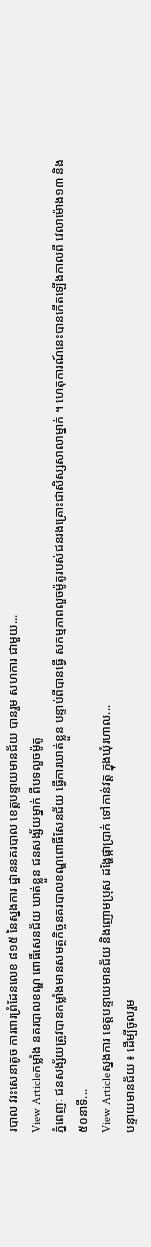របាល វរះសេនាតូច ការពារព្រំដែនលេខ ៨១៥ នៃស្នងការ ដ្ឋាននគរបាល ខេត្តបន្ទាយមានជ័យ បានរួម សហការ ជាមួយ...
View Articleកម្លាំង នគរបាលខណ្ឌ ពោធិ៍សេនជ័យ ឃាត់ខ្លួន ជនសង្ស័យម្នាក់ ពីបទលួចម៉ូតូ
ភ្នំពេញៈ ជនសង្ស័យត្រូវបានកម្លាំងមានសមត្ថកិច្ចនគរបាលខណ្ឌពោធិ៍សែនជ័យ ធ្វើការឃាត់ខ្លួន បន្ទាប់ពីបានធ្វើ សកម្មភាពលួចម៉ូតូរបស់ជនរងគ្រោះជាសិស្សសាលាម្នាក់ ។ ហេតុការណ៍នេះបានកើតឡើងកាលពី វេលាម៉ោង១៣ និង ៥០នាទី...
View Articleស្នងការ ខេត្តបន្ទាយមានជ័យ និងញោមប្រុស ដង្ហែផ្កាប្រាក់ ទៅកាន់វត្ត ក្នុងឃុំរហាល...
បន្ទាយមានជ័យ ៖ ដើម្បីចូលរួម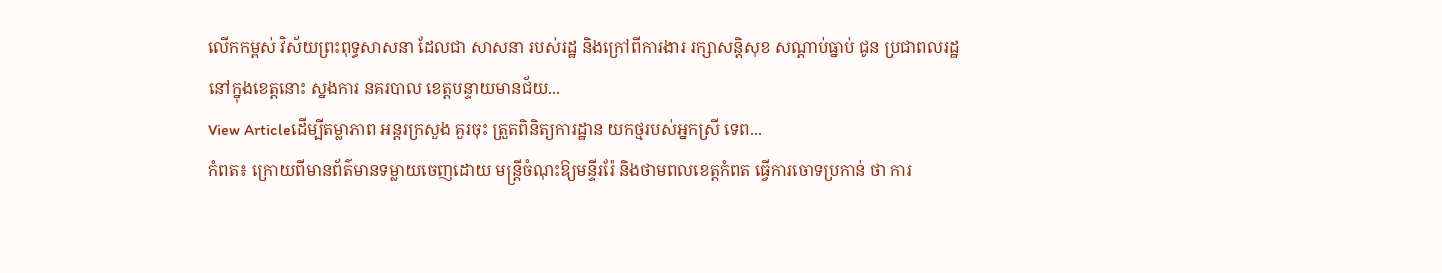លើកកម្ពស់ វិស័យព្រះពុទ្ធសាសនា ដែលជា សាសនា របស់រដ្ឋ និងក្រៅពីការងារ រក្សាសន្តិសុខ សណ្តាប់ធ្នាប់ ជូន ប្រជាពលរដ្ឋ នៅក្នុងខេត្តនោះ ស្នងការ នគរបាល ខេត្តបន្ទាយមានជ័យ...
View Articleដើម្បីតម្លាភាព អន្ដរក្រសួង គួរចុះ ត្រួតពិនិត្យការដ្ឋាន យកថ្មរបស់អ្នកស្រី ទេព...
កំពត៖ ក្រោយពីមានព័ត៌មានទម្លាយចេញដោយ មន្ដ្រីចំណុះឱ្យមន្ទីររ៉ែ និងថាមពលខេត្ដកំពត ធ្វើការចោទប្រកាន់ ថា ការ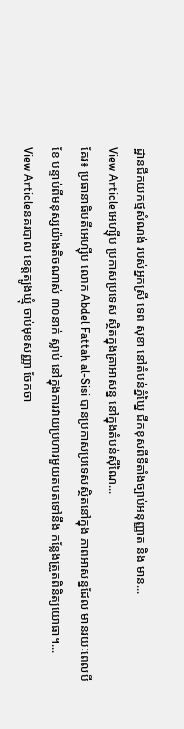ដ្ឋានជីកយកថ្មសំណង់ របស់អ្នកស្រី ទេព សុខា នៅតំបន់ភ្នំឃ្នៃ ជីកខុសពីទីតាំងច្បាប់អនុញ្ញាត និង មាន...
View Articleអេហ្ស៊ីប ប្រកាសប្រទេស ស្ថិតក្នុងគ្រាអាសន្ន នៅក្នុងតំបន់ស៊ីណៃ...
គែរ៖ ប្រធានាធិបតីអេហ្ស៊ីប លោក Abdel Fattah al-Sisi បានប្រកាសប្រទេសស្ថិតនៅក្នុង ភាពអាសន្នដែល មានរយៈពេលបីខែ បន្ទាប់ពីមនុស្សយ៉ាងតិចណាស់ ៣០នាក់ ស្លាប់ នៅក្នុងការវាយប្រហារមួយតបតទៅនឹង កន្លែងត្រួតពិនិត្យយោធា។...
View Articleនគរបាល ខេត្តត្បូងឃ្មុំ ចាប់មុខសញ្ញា ចែកចា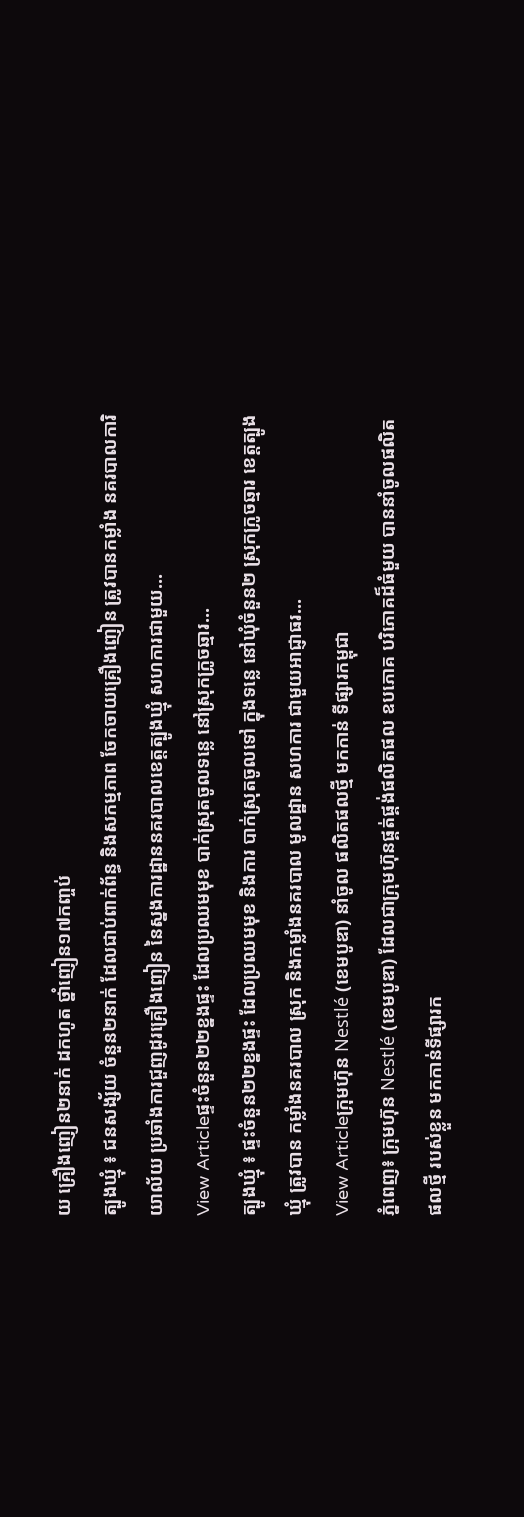យ គ្រឿងញៀន២នាក់ ដកហូត ថ្នាំញៀន១៧កញ្ចប់
ត្បូងឃ្មុំ ៖ ជនសង្ស័យ ចំនួន២នាក់ ដែលជាប់ពាក់ព័ន្ធ និងសកម្មភាព ចែកចាយគ្រឿងញៀន ត្រូវបានកម្លាំង នគរបាលការិយាល័យ ប្រឆាំងការជួញដូរគ្រឿងញៀន នៃស្នងការដ្ឋាននគរបាលខេត្តត្បូងឃ្មុំ សហការជាមួយ...
View Articleផ្ទះចំនួន២២ខ្នងផ្ទះ ដែលប្រឈមមុខ បាក់ស្រុតចូលទន្លេ នៅស្រុកក្រូចឆ្មារ...
ត្បូងឃ្មុំ ៖ ផ្ទះចំនួន២២ខ្នងផ្ទះ ដែលប្រឈមមុខ និងការ បាក់ស្រុតចូលទៅ ក្នុងទន្លេ នៅឃុំចំនួន២ ស្រុកក្រូចឆ្មារ ខេត្តត្បូងឃ្មុំ ត្រូវបាន កម្លាំងនគរបាល ស្រុក និងកម្លាំងនគរបាល មូលដ្ឋាន សហការ ជាមួយអាជ្ញាធរ...
View Articleក្រុមហ៊ុន Nestlé (ខេមបូឌា) នាំចូល ផលិតផលថ្មី មកកាន់ ទីផ្សារកម្ពុជា
ភ្នំពេញ៖ ក្រុមហ៊ុន Nestlé (ខេមបូឌា) ដែលជាក្រុមហ៊ុនផ្គត់ផ្គង់ផលិតផល ឧបភោគ បរិភោគដ៏ធំមួយ បាននាំចូលផលិតផលថ្មី របស់ខ្លួន មកកាន់ទីផ្សារក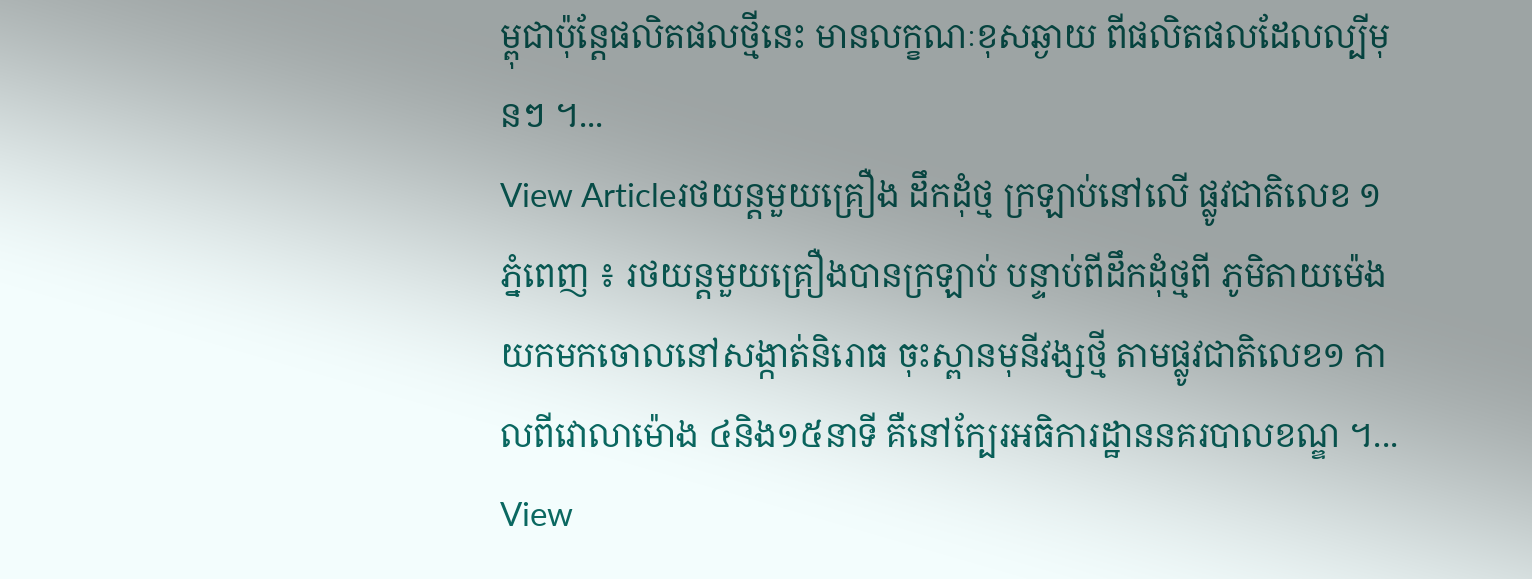ម្ពុជាប៉ុន្តែផលិតផលថ្មីនេះ មានលក្ខណៈខុសឆ្ងាយ ពីផលិតផលដែលល្បីមុនៗ ។...
View Articleរថយន្តមួយគ្រឿង ដឹកដុំថ្ម ក្រឡាប់នៅលើ ផ្លូវជាតិលេខ ១
ភ្នំពេញ ៖ រថយន្តមួយគ្រឿងបានក្រឡាប់ បន្ទាប់ពីដឹកដុំថ្មពី ភូមិតាយម៉េង យកមកចោលនៅសង្កាត់និរោធ ចុះស្ពានមុនីវង្សថ្មី តាមផ្លូវជាតិលេខ១ កាលពីវេាលាម៉ោង ៤និង១៥នាទី គឺនៅក្បែរអធិការដ្ឋាននគរបាលខណ្ឌ ។...
View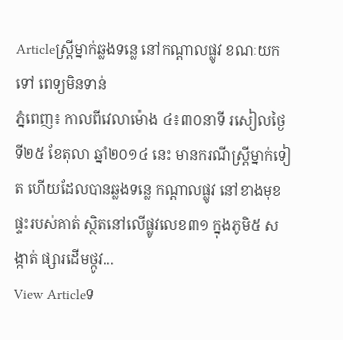Articleស្រ្តីម្នាក់ឆ្លងទន្លេ នៅកណ្តាលផ្លូវ ខណៈយកទៅ ពេទ្យមិនទាន់
ភ្នំពេញ៖ កាលពីវេលាម៉ោង ៤៖៣០នាទី រសៀលថ្ងៃទី២៥ ខែតុលា ឆ្នាំ២០១៤ នេះ មានករណីស្រ្តីម្នាក់ទៀត ហើយដែលបានឆ្លងទន្លេ កណ្តាលផ្លូវ នៅខាងមុខផ្ទះរបស់គាត់ ស្ថិតនៅលើផ្លូវលេខ៣១ ក្នុងភូមិ៥ សង្កាត់ ផ្សារដើមថ្កូវ...
View Articleទ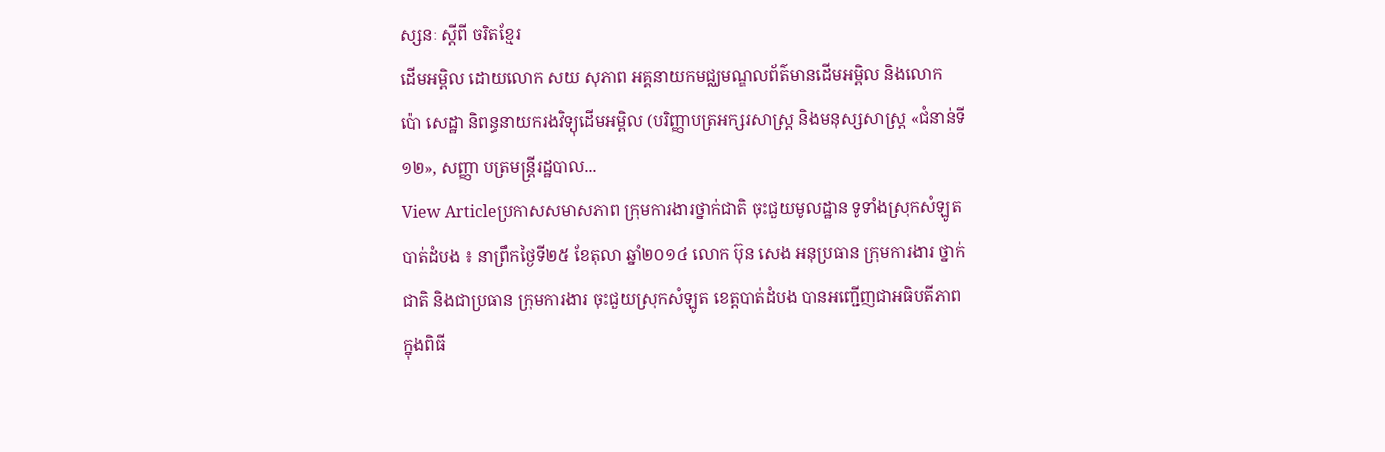ស្សនៈ ស្តីពី ចរិតខ្មែរ
ដើមអម្ពិល ដោយលោក សយ សុភាព អគ្គនាយកមជ្ឈមណ្ឌលព័ត៌មានដើមអម្ពិល និងលោក ប៉ោ សេដ្ឋា និពន្ធនាយករងវិទ្យុដើមអម្ពិល (បរិញ្ញាបត្រអក្សរសាស្រ្ត និងមនុស្សសាស្រ្ត «ជំនាន់ទី១២», សញ្ញា បត្រមន្រ្តីរដ្ឋបាល...
View Articleប្រកាសសមាសភាព ក្រុមការងារថ្នាក់ជាតិ ចុះជួយមូលដ្ឋាន ទូទាំងស្រុកសំឡូត
បាត់ដំបង ៖ នាព្រឹកថ្ងៃទី២៥ ខែតុលា ឆ្នាំ២០១៤ លោក ប៊ុន សេង អនុប្រធាន ក្រុមការងារ ថ្នាក់ជាតិ និងជាប្រធាន ក្រុមការងារ ចុះជួយស្រុកសំឡូត ខេត្តបាត់ដំបង បានអញ្ជើញជាអធិបតីភាព ក្នុងពិធី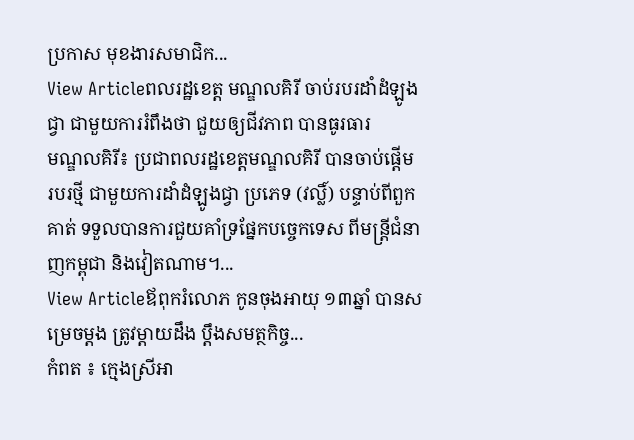ប្រកាស មុខងារសមាជិក...
View Articleពលរដ្ឋខេត្ត មណ្ឌលគិរី ចាប់របរដាំដំឡូងជ្វា ជាមួយការរំពឹងថា ជួយឲ្យជីវភាព បានធូរធារ
មណ្ឌលគិរី៖ ប្រជាពលរដ្ឋខេត្តមណ្ឌលគិរី បានចាប់ផ្តើម របរថ្មី ជាមួយការដាំដំឡូងជ្វា ប្រភេទ (វល្លិ៍) បន្ទាប់ពីពួកគាត់ ទទួលបានការជួយគាំទ្រផ្នែកបច្ចេកទេស ពីមន្រ្តីជំនាញកម្ពុជា និងវៀតណាម។...
View Articleឪពុករំលោភ កូនចុងអាយុ ១៣ឆ្នាំ បានសម្រេចម្តង ត្រូវម្តាយដឹង ប្តឹងសមត្ថកិច្ច...
កំពត ៖ ក្មេងស្រីឣា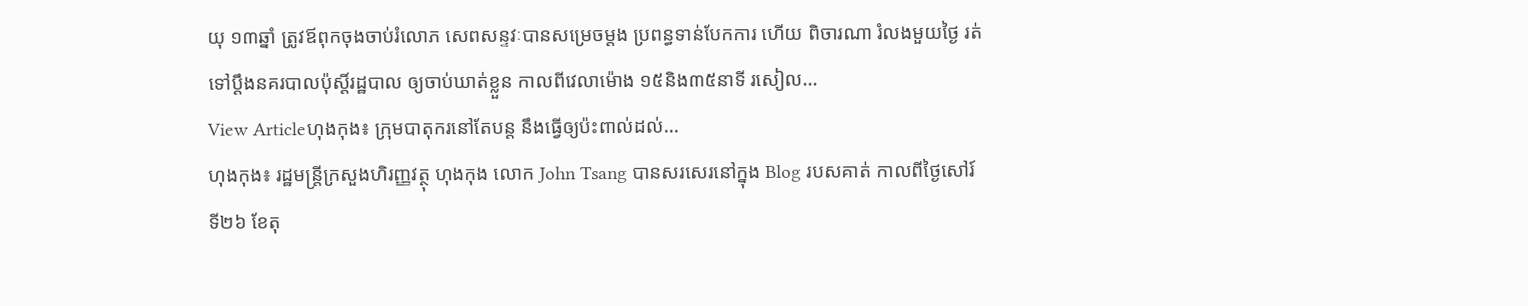យុ ១៣ឆ្នាំ ត្រូវឪពុកចុងចាប់រំលោភ សេពសន្ទវៈបានសម្រេចម្តង ប្រពន្ធទាន់បែកការ ហើយ ពិចារណា រំលងមួយថ្ងៃ រត់ទៅប្តឹងនគរបាលប៉ុស្តិ៍រដ្ឋបាល ឲ្យចាប់ឃាត់ខ្លួន កាលពីវេលាម៉ោង ១៥និង៣៥នាទី រសៀល...
View Articleហុងកុង៖ ក្រុមបាតុករនៅតែបន្ត នឹងធ្វើឲ្យប៉ះពាល់ដល់...
ហុងកុង៖ រដ្ឋមន្រ្តីក្រសួងហិរញ្ញវត្ថុ ហុងកុង លោក John Tsang បានសរសេរនៅក្នុង Blog របសគាត់ កាលពីថ្ងៃសៅរ៍ ទី២៦ ខែតុ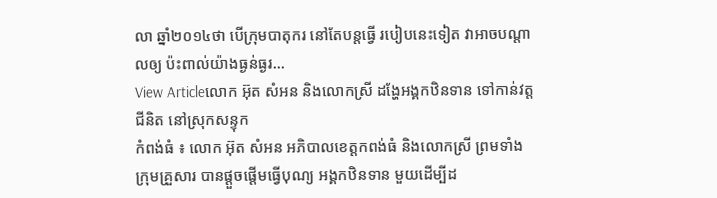លា ឆ្នាំ២០១៤ថា បើក្រុមបាតុករ នៅតែបន្តធ្វើ របៀបនេះទៀត វាអាចបណ្តាលឲ្យ ប៉ះពាល់យ៉ាងធ្ងន់ធ្ងរ...
View Articleលោក អ៊ុត សំអន និងលោកស្រី ដង្ហែអង្គកឋិនទាន ទៅកាន់វត្តជីនិត នៅស្រុកសន្ទុក
កំពង់ធំ ៖ លោក អ៊ុត សំអន អភិបាលខេត្តកពង់ធំ និងលោកស្រី ព្រមទាំងក្រុមគ្រួសារ បានផ្តួចផ្តើមធ្វើបុណ្យ អង្គកឋិនទាន មួយដើម្បីដ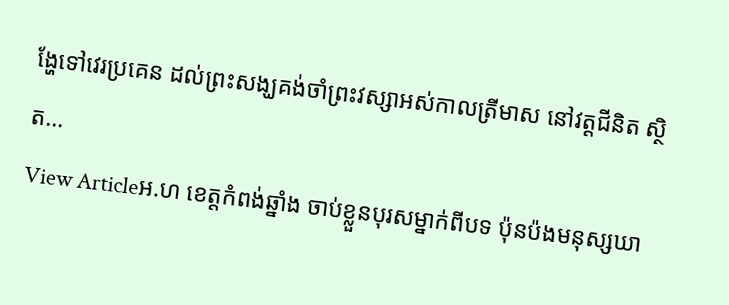ង្ហែទៅវេរប្រគេន ដល់ព្រះសង្ឃគង់ចាំព្រះវស្សាអស់កាលត្រីមាស នៅវត្តជីនិត ស្ថិត...
View Articleអ.ហ ខេត្តកំពង់ឆ្នាំង ចាប់ខ្លួនបុរសម្នាក់ពីបទ ប៉ុនប៉ងមនុស្សឃា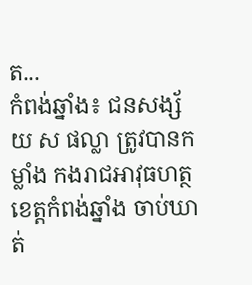ត...
កំពង់ឆ្នាំង៖ ជនសង្ស័យ ស ផល្លា ត្រូវបានកម្លាំង កងរាជអាវុធហត្ថ ខេត្តកំពង់ឆ្នាំង ចាប់ឃាត់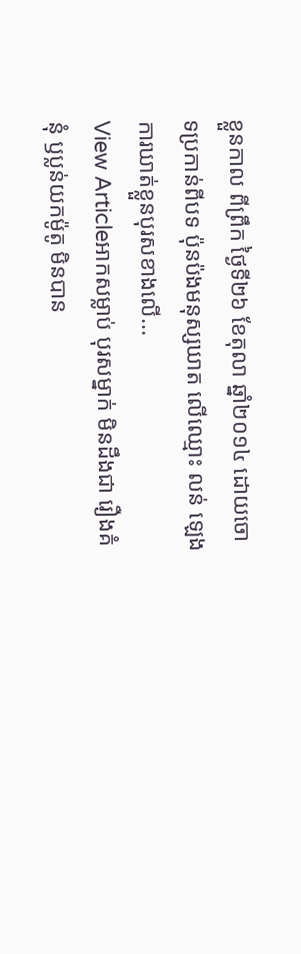ខ្លួនកាល ពីព្រឹក ថ្ងៃទី២៦ ខែតុលា ឆ្នាំ២០១៤ ដោយចោទប្រកាន់ពីបទ ប៉ុនប៉ងមនុស្សឃាត លើឈ្មោះ លន់ ឡេង ការឃាត់ខ្លួនបុរសខាងលើ...
View Articleអាកសម្លាប់ បុរសម្នាក់ មិនដឹងជា រឿងគំនុំ ឫប្លន់យកម៉ូតូ មិនបាន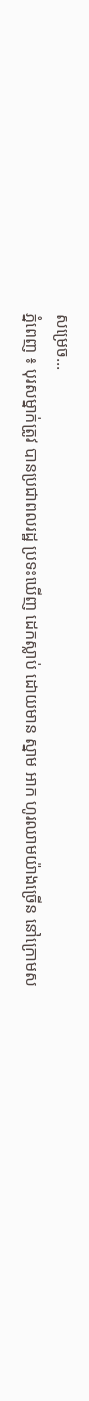សម្រេច...
ភ្នំពេញ ៖ បុរសម្នាក់ត្រូវ បានប្រជាពលរដ្ឋ ប្រទះឃើញ ដេកស្លាប់ ដោយមាន ស្នាម អាក ហូរឈាមយ៉ាងច្រើន នៅក្រោមស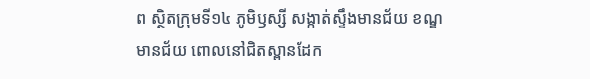ព ស្ថិតក្រុមទី១៤ ភូមិឫស្សី សង្កាត់ស្ទឹងមានជ័យ ខណ្ឌមានជ័យ ពោលនៅជិតស្ពានដែក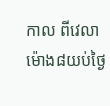កាល ពីវេលាម៉ោង៨យប់ថ្ងៃ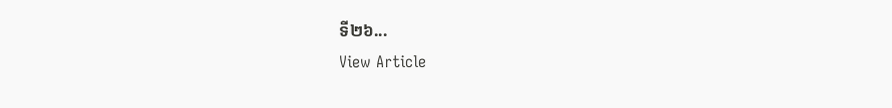ទី២៦...
View Article